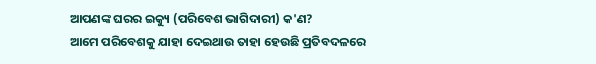ଆପଣଙ୍କ ଘରର ଇକ୍ୟୁ (ପରିବେଶ ଭାଗିଦାରୀ) କ'ଣ?
ଆମେ ପରିବେଶକୁ ଯାହା ଦେଇଥାଉ ତାହା ହେଉଛି ପ୍ରତିବଦଳରେ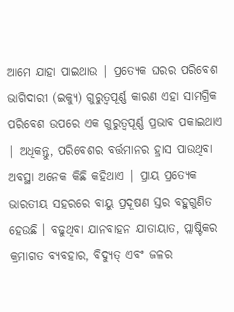ଆମେ ଯାହା ପାଇଥାଉ | ପ୍ରତ୍ୟେକ ଘରର ପରିବେଶ ଭାଗିଦାରୀ (ଇକ୍ୟୁ) ଗୁରୁତ୍ୱପୂର୍ଣ୍ଣ କାରଣ ଏହା ସାମଗ୍ରିକ ପରିବେଶ ଉପରେ ଏକ ଗୁରୁତ୍ୱପୂର୍ଣ୍ଣ ପ୍ରଭାବ ପକାଇଥାଏ | ଅଧିକନ୍ତୁ, ପରିବେଶର ବର୍ତ୍ତମାନର ହ୍ରାସ ପାଉଥିବା ଅବସ୍ଥା ଅନେକ କିଛି କହିଥାଏ | ପ୍ରାୟ ପ୍ରତ୍ୟେକ ଭାରତୀୟ ସହରରେ ବାୟୁ ପ୍ରଦୂଷଣ ସ୍ତର ବହୁଗୁଣିତ ହେଉଛି । ବଢୁଥିବା ଯାନବାହନ ଯାତାୟାତ, ପ୍ଲାଷ୍ଟିକର କ୍ରମାଗତ ବ୍ୟବହାର, ବିଦ୍ୟୁତ୍ ଏବଂ ଜଳର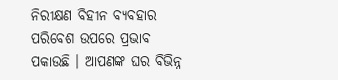ନିରୀକ୍ଷଣ ବିହୀନ ବ୍ୟବହାର ପରିବେଶ ଉପରେ ପ୍ରଭାବ ପକାଉଛି । ଆପଣଙ୍କ ଘର ବିଭିନ୍ନ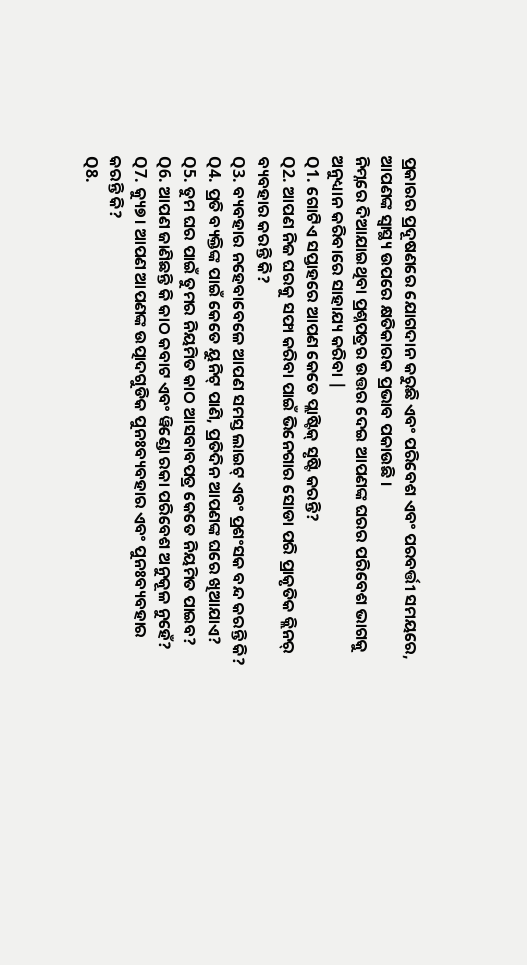ପ୍ରକାରର ପ୍ରଦୂଷଣରେ ଯୋଗଦାନ କରୁଛି ଏବଂ ପରିବେଶ ଏବଂ ପରବର୍ତ୍ତୀ ସମୟରେ, ଆପଣଙ୍କ ସ୍ୱାସ୍ଥ୍ୟ ଉପରେ କ୍ଷତିକାରକ ପ୍ରଭାବ ପକାଉଛି ।
ନିମ୍ନରେ ଦିଆଯାଇଥିବା ପ୍ରଶ୍ନପତ୍ରର ଉତ୍ତର ଦେଇ ଆପଣଙ୍କ ଘରର ପରିବେଶ ଭାଗକୁ ଅନୁଧ୍ୟାନ କରିବାରେ ସାହାଯ୍ୟ କରିବା |
Q1. ଗୋଟିଏ ସପ୍ତାହରେ ଆପଣ କେତେ ପ୍ଲାଷ୍ଟିକ୍ ସୃଷ୍ଟି କରନ୍ତି?
Q2. ଆପଣ ନିଜ ଘରକୁ ସଫା କରିବା ପାଇଁ ଭିନେଗାର ସୋଡା ପରି ପ୍ରାକୃତିକ କ୍ଲିନର୍ ବ୍ୟବହାର କରନ୍ତି କି?
Q3. ବ୍ୟବହାର ନହେବାବେଳେ ଆପଣ ସମସ୍ତ ଲାଇଟ୍ ଏବଂ ପ୍ରଶଂସକ ବନ୍ଦ କରନ୍ତି କି?
Q4. ପ୍ରତି ବ୍ୟକ୍ତିଙ୍କ ପାଇଁ କେତେ ୟୁନିଟ୍ ପାଣି, ପ୍ରତିଦିନ ଆପଣଙ୍କ ଘରେ ଖିଆଯାଏ?
Q5. ତୁମ ଘର ପାଇଁ ତୁମର ନିୟମିତ କାଠ ଆସବାବପତ୍ର କେତେ ନିୟମିତ ପାଇବ?
Q6. ଆପଣ ଜାଣିଛନ୍ତି କି କାଠ କବାଟ ଏବଂ ୱିଣ୍ଡୋ ରକା ପରିବେଶ ଅନୁକୂଳ ନୁହେଁ?
Q7. କ୍ୟୁ୭। ଆପଣ ଆପଣଙ୍କ ଉତ୍ପାଦଗୁଡିକ ପୁନଃବ୍ୟବହାର ଏବଂ ପୁନଃବ୍ୟବହାର କରନ୍ତି କି?
Q8.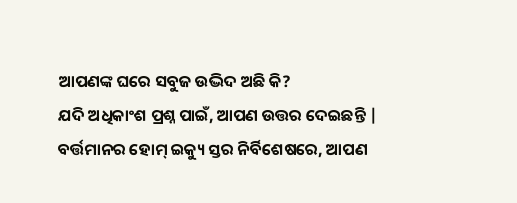ଆପଣଙ୍କ ଘରେ ସବୁଜ ଉଦ୍ଭିଦ ଅଛି କି?
ଯଦି ଅଧିକାଂଶ ପ୍ରଶ୍ନ ପାଇଁ, ଆପଣ ଉତ୍ତର ଦେଇଛନ୍ତି |
ବର୍ତ୍ତମାନର ହୋମ୍ ଇକ୍ୟୁ ସ୍ତର ନିର୍ବିଶେଷରେ, ଆପଣ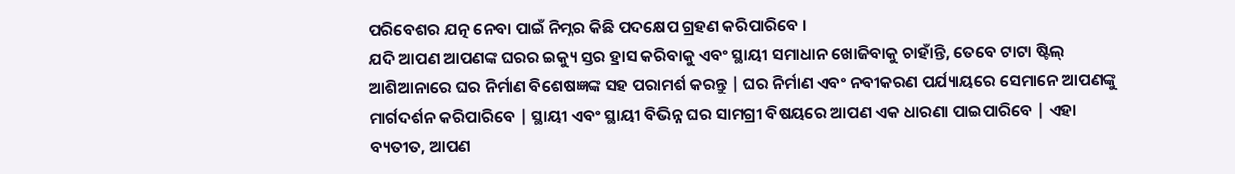ପରିବେଶର ଯତ୍ନ ନେବା ପାଇଁ ନିମ୍ନର କିଛି ପଦକ୍ଷେପ ଗ୍ରହଣ କରିପାରିବେ ।
ଯଦି ଆପଣ ଆପଣଙ୍କ ଘରର ଇକ୍ୟୁ ସ୍ତର ହ୍ରାସ କରିବାକୁ ଏବଂ ସ୍ଥାୟୀ ସମାଧାନ ଖୋଜିବାକୁ ଚାହାଁନ୍ତି, ତେବେ ଟାଟା ଷ୍ଟିଲ୍ ଆଶିଆନାରେ ଘର ନିର୍ମାଣ ବିଶେଷଜ୍ଞଙ୍କ ସହ ପରାମର୍ଶ କରନ୍ତୁ | ଘର ନିର୍ମାଣ ଏବଂ ନବୀକରଣ ପର୍ଯ୍ୟାୟରେ ସେମାନେ ଆପଣଙ୍କୁ ମାର୍ଗଦର୍ଶନ କରିପାରିବେ | ସ୍ଥାୟୀ ଏବଂ ସ୍ଥାୟୀ ବିଭିନ୍ନ ଘର ସାମଗ୍ରୀ ବିଷୟରେ ଆପଣ ଏକ ଧାରଣା ପାଇପାରିବେ | ଏହା ବ୍ୟତୀତ, ଆପଣ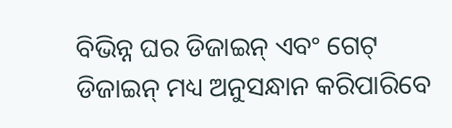ବିଭିନ୍ନ ଘର ଡିଜାଇନ୍ ଏବଂ ଗେଟ୍ ଡିଜାଇନ୍ ମଧ୍ୟ ଅନୁସନ୍ଧାନ କରିପାରିବେ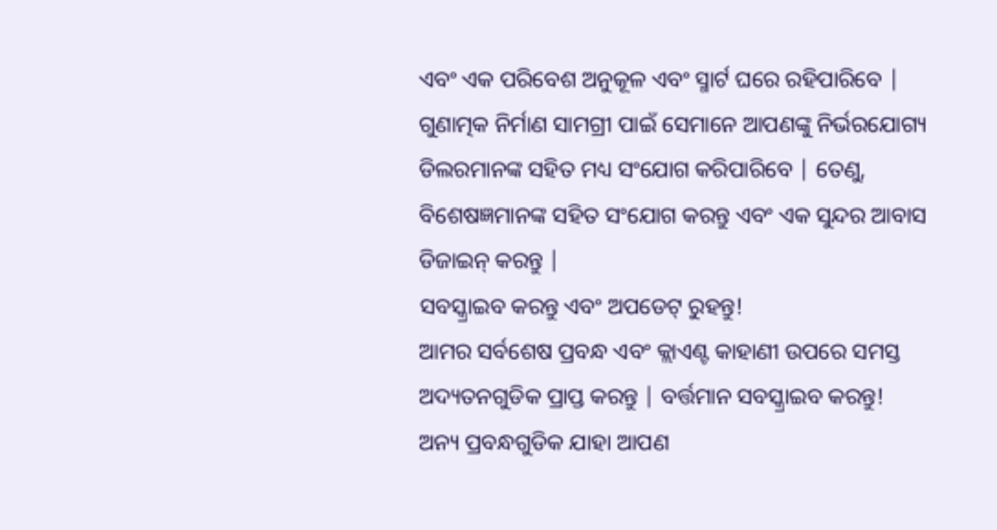ଏବଂ ଏକ ପରିବେଶ ଅନୁକୂଳ ଏବଂ ସ୍ମାର୍ଟ ଘରେ ରହିପାରିବେ | ଗୁଣାତ୍ମକ ନିର୍ମାଣ ସାମଗ୍ରୀ ପାଇଁ ସେମାନେ ଆପଣଙ୍କୁ ନିର୍ଭରଯୋଗ୍ୟ ଡିଲରମାନଙ୍କ ସହିତ ମଧ୍ୟ ସଂଯୋଗ କରିପାରିବେ | ତେଣୁ, ବିଶେଷଜ୍ଞମାନଙ୍କ ସହିତ ସଂଯୋଗ କରନ୍ତୁ ଏବଂ ଏକ ସୁନ୍ଦର ଆବାସ ଡିଜାଇନ୍ କରନ୍ତୁ |
ସବସ୍କ୍ରାଇବ କରନ୍ତୁ ଏବଂ ଅପଡେଟ୍ ରୁହନ୍ତୁ!
ଆମର ସର୍ବଶେଷ ପ୍ରବନ୍ଧ ଏବଂ କ୍ଲାଏଣ୍ଟ କାହାଣୀ ଉପରେ ସମସ୍ତ ଅଦ୍ୟତନଗୁଡିକ ପ୍ରାପ୍ତ କରନ୍ତୁ | ବର୍ତ୍ତମାନ ସବସ୍କ୍ରାଇବ କରନ୍ତୁ!
ଅନ୍ୟ ପ୍ରବନ୍ଧଗୁଡିକ ଯାହା ଆପଣ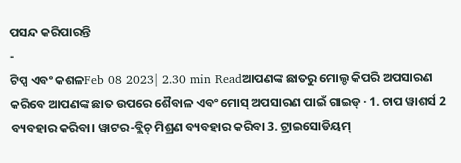ପସନ୍ଦ କରିପାରନ୍ତି
-
ଟିପ୍ସ ଏବଂ କଶଳFeb 08 2023| 2.30 min Readଆପଣଙ୍କ ଛାତରୁ ମୋଲ୍ଡ କିପରି ଅପସାରଣ କରିବେ ଆପଣଙ୍କ ଛାତ ଉପରେ ଶୈବାଳ ଏବଂ ମୋସ୍ ଅପସାରଣ ପାଇଁ ଗାଇଡ୍ · 1. ଚାପ ୱାଶର୍ସ 2 ବ୍ୟବହାର କରିବା। ୱାଟର-ବ୍ଲିଚ୍ ମିଶ୍ରଣ ବ୍ୟବହାର କରିବା 3. ଟ୍ରାଇସୋଡିୟମ୍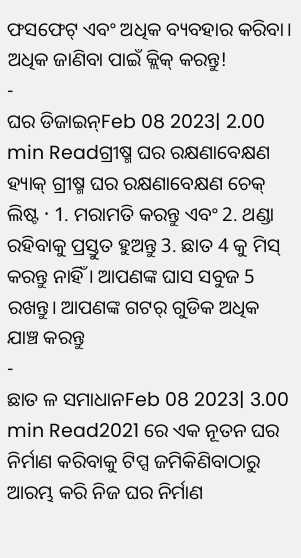ଫସଫେଟ୍ ଏବଂ ଅଧିକ ବ୍ୟବହାର କରିବା। ଅଧିକ ଜାଣିବା ପାଇଁ କ୍ଲିକ୍ କରନ୍ତୁ!
-
ଘର ଡିଜାଇନ୍Feb 08 2023| 2.00 min Readଗ୍ରୀଷ୍ମ ଘର ରକ୍ଷଣାବେକ୍ଷଣ ହ୍ୟାକ୍ ଗ୍ରୀଷ୍ମ ଘର ରକ୍ଷଣାବେକ୍ଷଣ ଚେକ୍ ଲିଷ୍ଟ · 1. ମରାମତି କରନ୍ତୁ ଏବଂ 2. ଥଣ୍ଡା ରହିବାକୁ ପ୍ରସ୍ତୁତ ହୁଅନ୍ତୁ 3. ଛାତ 4 କୁ ମିସ୍ କରନ୍ତୁ ନାହିଁ । ଆପଣଙ୍କ ଘାସ ସବୁଜ 5 ରଖନ୍ତୁ। ଆପଣଙ୍କ ଗଟର୍ ଗୁଡିକ ଅଧିକ ଯାଞ୍ଚ କରନ୍ତୁ
-
ଛାତ ଳ ସମାଧାନFeb 08 2023| 3.00 min Read2021 ରେ ଏକ ନୂତନ ଘର ନିର୍ମାଣ କରିବାକୁ ଟିପ୍ସ ଜମିକିଣିବାଠାରୁ ଆରମ୍ଭ କରି ନିଜ ଘର ନିର୍ମାଣ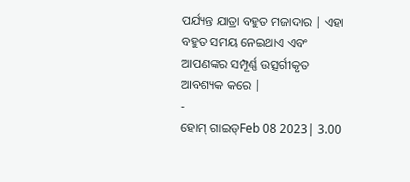ପର୍ଯ୍ୟନ୍ତ ଯାତ୍ରା ବହୁତ ମଜାଦାର | ଏହା ବହୁତ ସମୟ ନେଇଥାଏ ଏବଂ ଆପଣଙ୍କର ସମ୍ପୂର୍ଣ୍ଣ ଉତ୍ସର୍ଗୀକୃତ ଆବଶ୍ୟକ କରେ |
-
ହୋମ୍ ଗାଇଡ୍Feb 08 2023| 3.00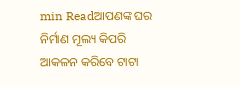min Readଆପଣଙ୍କ ଘର ନିର୍ମାଣ ମୂଲ୍ୟ କିପରି ଆକଳନ କରିବେ ଟାଟା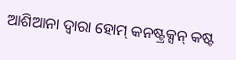ଆଶିଆନା ଦ୍ୱାରା ହୋମ୍ କନଷ୍ଟ୍ରକ୍ସନ୍ କଷ୍ଟ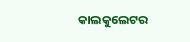କାଲକୁଲେଟର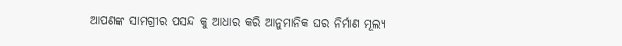ଆପଣଙ୍କ ସାମଗ୍ରୀର ପସନ୍ଦ କୁ ଆଧାର କରି ଆନୁମାନିକ ଘର ନିର୍ମାଣ ମୂଲ୍ୟ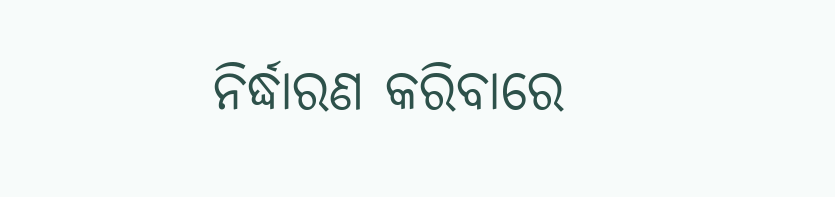ନିର୍ଦ୍ଧାରଣ କରିବାରେ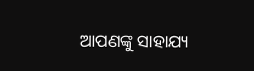ଆପଣଙ୍କୁ ସାହାଯ୍ୟ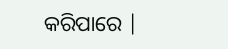କରିପାରେ |